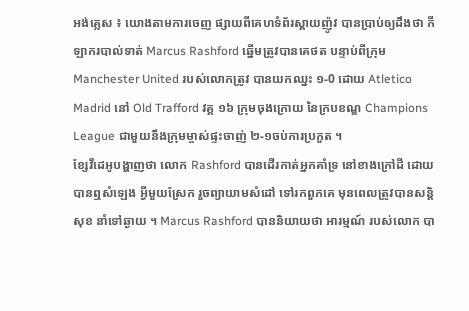អង់គ្លេស ៖ យោងតាមការចេញ ផ្សាយពីគេហទំព័រស្គាយញ៉ូវ បានប្រាប់ឲ្យដឹងថា កីឡាករបាល់ទាត់ Marcus Rashford ឆ្នើមត្រូវបានគេថត បន្ទាប់ពីក្រុម Manchester United របស់លោកត្រូវ បានយកឈ្នះ ១-0 ដោយ Atletico Madrid នៅ Old Trafford វគ្គ ១៦ ក្រុមចុងក្រោយ នៃក្របខណ្ឌ Champions League ជាមួយនឹងក្រុមម្ចាស់ផ្ទះចាញ់ ២-១ចប់ការប្រកួត ។
ខ្សែវីដេអូបង្ហាញថា លោក Rashford បានដើរកាត់អ្នកគាំទ្រ នៅខាងក្រៅដី ដោយបានឮសំឡេង អ្វីមួយស្រែក រួចព្យាយាមសំដៅ ទៅរកពួកគេ មុនពេលត្រូវបានសន្តិសុខ នាំទៅឆ្ងាយ ។ Marcus Rashford បាននិយាយថា អារម្មណ៍ របស់លោក បា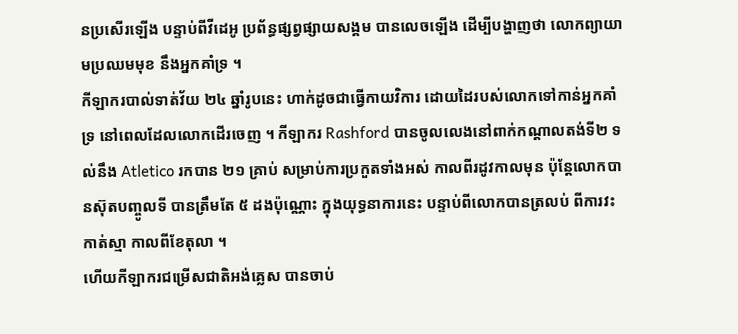នប្រសើរឡើង បន្ទាប់ពីវីដេអូ ប្រព័ន្ធផ្សព្វផ្សាយសង្គម បានលេចឡើង ដើម្បីបង្ហាញថា លោកព្យាយាមប្រឈមមុខ នឹងអ្នកគាំទ្រ ។
កីឡាករបាល់ទាត់វ័យ ២៤ ឆ្នាំរូបនេះ ហាក់ដូចជាធ្វើកាយវិការ ដោយដៃរបស់លោកទៅកាន់អ្នកគាំទ្រ នៅពេលដែលលោកដើរចេញ ។ កីឡាករ Rashford បានចូលលេងនៅពាក់កណ្តាលតង់ទី២ ទល់នឹង Atletico រកបាន ២១ គ្រាប់ សម្រាប់ការប្រកួតទាំងអស់ កាលពីរដូវកាលមុន ប៉ុន្តែលោកបានស៊ុតបញ្ចូលទី បានត្រឹមតែ ៥ ដងប៉ុណ្ណោះ ក្នុងយុទ្ធនាការនេះ បន្ទាប់ពីលោកបានត្រលប់ ពីការវះកាត់ស្មា កាលពីខែតុលា ។
ហើយកីឡាករជម្រើសជាតិអង់គ្លេស បានចាប់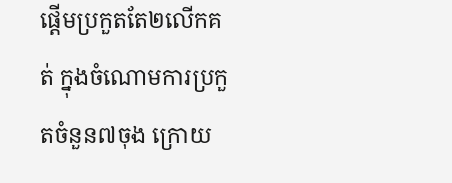ផ្តើមប្រកួតតែ២លើកគត់ ក្នុងចំណោមការប្រកួតចំនួន៧ចុង ក្រោយ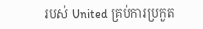របស់ United គ្រប់ការប្រកួត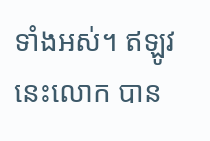ទាំងអស់។ ឥឡូវនេះលោក បាន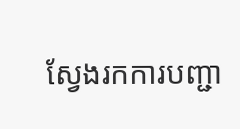ស្វែងរកការបញ្ជា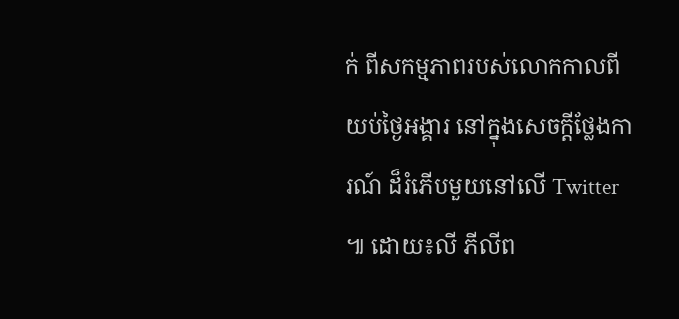ក់ ពីសកម្មភាពរបស់លោកកាលពីយប់ថ្ងៃអង្គារ នៅក្នុងសេចក្តីថ្លែងការណ៍ ដ៏រំភើបមួយនៅលើ Twitter ៕ ដោយ៖លី ភីលីព